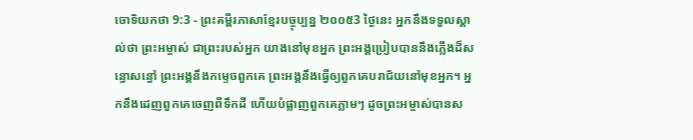ចោទិយកថា 9:3 - ព្រះគម្ពីរភាសាខ្មែរបច្ចុប្បន្ន ២០០៥3 ថ្ងៃនេះ អ្នកនឹងទទួលស្គាល់ថា ព្រះអម្ចាស់ ជាព្រះរបស់អ្នក យាងនៅមុខអ្នក ព្រះអង្គប្រៀបបាននឹងភ្លើងដ៏សន្ធោសន្ធៅ ព្រះអង្គនឹងកម្ទេចពួកគេ ព្រះអង្គនឹងធ្វើឲ្យពួកគេបរាជ័យនៅមុខអ្នក។ អ្នកនឹងដេញពួកគេចេញពីទឹកដី ហើយបំផ្លាញពួកគេភ្លាមៗ ដូចព្រះអម្ចាស់បានស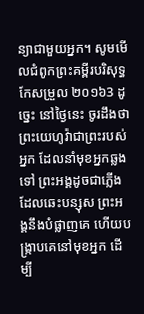ន្យាជាមួយអ្នក។ សូមមើលជំពូកព្រះគម្ពីរបរិសុទ្ធកែសម្រួល ២០១៦3 ដូច្នេះ នៅថ្ងៃនេះ ចូរដឹងថា ព្រះយេហូវ៉ាជាព្រះរបស់អ្នក ដែលនាំមុខអ្នកឆ្លងទៅ ព្រះអង្គដូចជាភ្លើងដែលឆេះបន្សុស ព្រះអង្គនឹងបំផ្លាញគេ ហើយបង្ក្រាបគេនៅមុខអ្នក ដើម្បី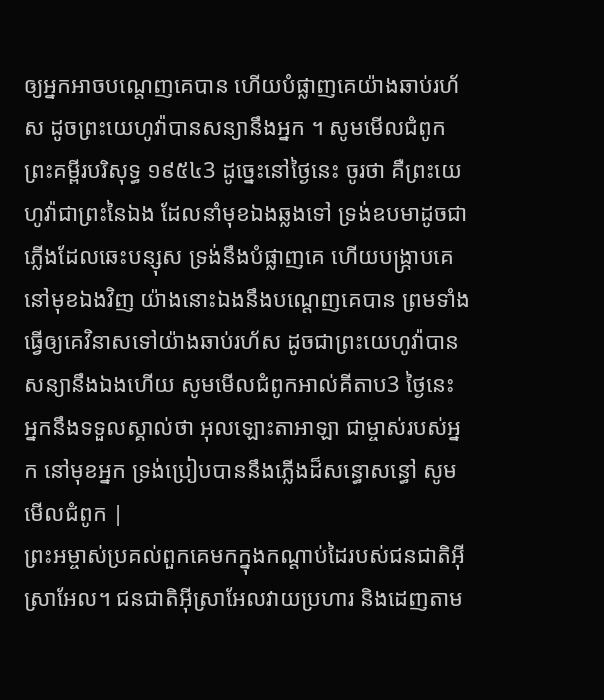ឲ្យអ្នកអាចបណ្តេញគេបាន ហើយបំផ្លាញគេយ៉ាងឆាប់រហ័ស ដូចព្រះយេហូវ៉ាបានសន្យានឹងអ្នក ។ សូមមើលជំពូកព្រះគម្ពីរបរិសុទ្ធ ១៩៥៤3 ដូច្នេះនៅថ្ងៃនេះ ចូរថា គឺព្រះយេហូវ៉ាជាព្រះនៃឯង ដែលនាំមុខឯងឆ្លងទៅ ទ្រង់ឧបមាដូចជាភ្លើងដែលឆេះបន្សុស ទ្រង់នឹងបំផ្លាញគេ ហើយបង្ក្រាបគេនៅមុខឯងវិញ យ៉ាងនោះឯងនឹងបណ្តេញគេបាន ព្រមទាំងធ្វើឲ្យគេវិនាសទៅយ៉ាងឆាប់រហ័ស ដូចជាព្រះយេហូវ៉ាបានសន្យានឹងឯងហើយ សូមមើលជំពូកអាល់គីតាប3 ថ្ងៃនេះ អ្នកនឹងទទួលស្គាល់ថា អុលឡោះតាអាឡា ជាម្ចាស់របស់អ្នក នៅមុខអ្នក ទ្រង់ប្រៀបបាននឹងភ្លើងដ៏សន្ធោសន្ធៅ សូមមើលជំពូក |
ព្រះអម្ចាស់ប្រគល់ពួកគេមកក្នុងកណ្ដាប់ដៃរបស់ជនជាតិអ៊ីស្រាអែល។ ជនជាតិអ៊ីស្រាអែលវាយប្រហារ និងដេញតាម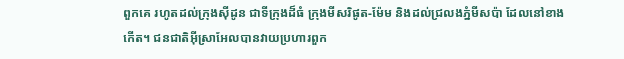ពួកគេ រហូតដល់ក្រុងស៊ីដូន ជាទីក្រុងដ៏ធំ ក្រុងមីសរិផូត-ម៉ែម និងដល់ជ្រលងភ្នំមីសប៉ា ដែលនៅខាងកើត។ ជនជាតិអ៊ីស្រាអែលបានវាយប្រហារពួក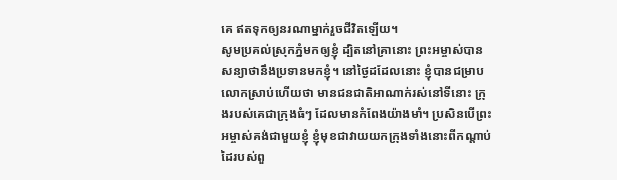គេ ឥតទុកឲ្យនរណាម្នាក់រួចជីវិតឡើយ។
សូមប្រគល់ស្រុកភ្នំមកឲ្យខ្ញុំ ដ្បិតនៅគ្រានោះ ព្រះអម្ចាស់បានសន្យាថានឹងប្រទានមកខ្ញុំ។ នៅថ្ងៃដដែលនោះ ខ្ញុំបានជម្រាបលោកស្រាប់ហើយថា មានជនជាតិអាណាក់រស់នៅទីនោះ ក្រុងរបស់គេជាក្រុងធំៗ ដែលមានកំពែងយ៉ាងមាំ។ ប្រសិនបើព្រះអម្ចាស់គង់ជាមួយខ្ញុំ ខ្ញុំមុខជាវាយយកក្រុងទាំងនោះពីកណ្ដាប់ដៃរបស់ពួ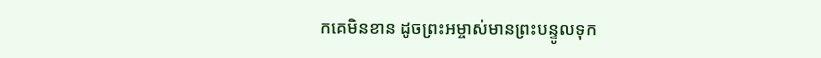កគេមិនខាន ដូចព្រះអម្ចាស់មានព្រះបន្ទូលទុក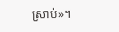ស្រាប់»។